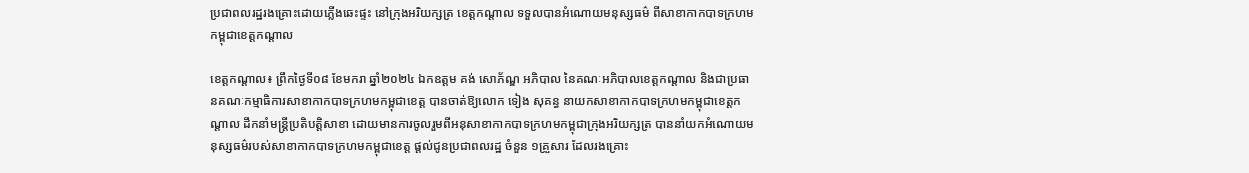ប្រជាពលរដ្ឋរងគ្រោះដោយភ្លើងឆេះផ្ទះ នៅក្រុងអរិយក្សត្រ ខេត្តកណ្ដាល ទទួលបានអំណោយមនុស្សធម៌ ពីសាខាកាកបាទក្រហមកម្ពុជាខេត្តកណ្ដាល

ខេត្តកណ្ដាល៖ ព្រឹកថ្ងៃទី០៨ ខែមករា ឆ្នាំ២០២៤ ឯកឧត្តម គង់ សោភ័ណ្ឌ អភិបាល នៃគណៈអភិបាលខេត្តកណ្ដាល និងជាប្រធានគណៈកម្មាធិការសាខាកាកបាទក្រហមកម្ពុជាខេត្ត បានចាត់ឱ្យលោក ទៀង សុគន្ធ នាយកសាខាកាកបាទក្រហមកម្ពុជាខេត្តកណ្ដាល ដឹកនាំមន្ត្រីប្រតិបត្តិសាខា ដោយមានការចូលរួមពីអនុសាខាកាកបាទក្រហមកម្ពុជាក្រុងអរិយក្សត្រ បាននាំយកអំណោយមនុស្សធម៌របស់សាខាកាកបាទក្រហមកម្ពុជាខេត្ត ផ្ដល់ជូនប្រជាពលរដ្ឋ ចំនួន ១គ្រួសារ ដែលរងគ្រោះ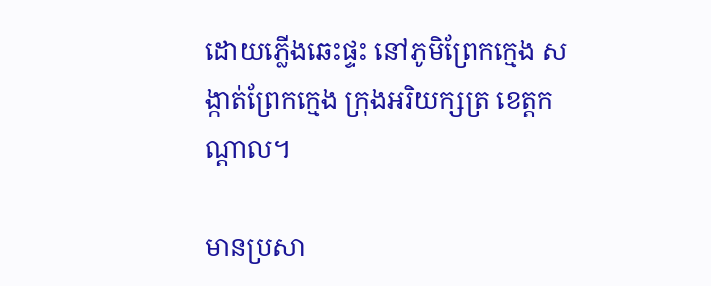ដោយភ្លើងឆេះផ្ទះ នៅភូមិព្រែកក្មេង សង្កាត់ព្រែកក្មេង ក្រុងអរិយក្សត្រ ខេត្តកណ្តាល។

មានប្រសា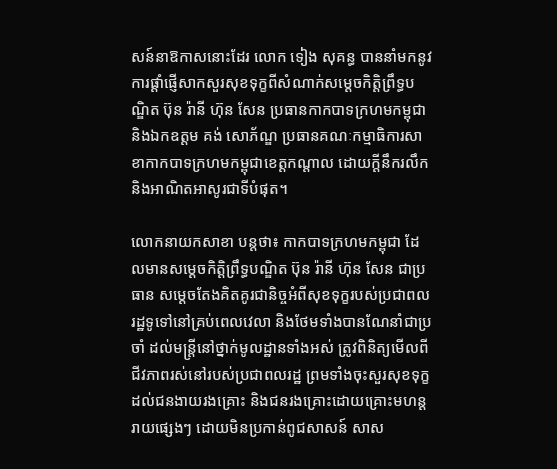សន៍នាឱកាសនោះដែរ លោក ទៀង សុគន្ធ បាននាំមកនូវការផ្ដាំផ្ញើសាកសួរសុខទុក្ខពីសំណាក់សម្ដេចកិតិ្តព្រឹទ្ធបណ្ឌិត ប៊ុន រ៉ានី ហ៊ុន សែន ប្រធានកាកបាទក្រហមកម្ពុជា និងឯកឧត្តម គង់ សោភ័ណ្ឌ ប្រធានគណៈកម្មាធិការសាខាកាកបាទក្រហមកម្ពុជាខេត្តកណ្ដាល ដោយក្ដីនឹករលឹក និងអាណិតអាសូរជាទីបំផុត។

លោកនាយកសាខា បន្តថា៖ កាកបាទក្រហមកម្ពុជា ដែលមានសម្តេចកិត្តិព្រឹទ្ធបណ្ឌិត ប៊ុន រ៉ានី ហ៊ុន សែន ជាប្រធាន សម្ដេចតែងគិតគូរជានិច្ចអំពីសុខទុក្ខរបស់ប្រជាពលរដ្ឋទូទៅនៅគ្រប់ពេលវេលា និងថែមទាំងបានណែនាំជាប្រចាំ ដល់មន្រ្តីនៅថ្នាក់មូលដ្ឋានទាំងអស់ ត្រូវពិនិត្យមើលពីជីវភាពរស់នៅរបស់ប្រជាពលរដ្ឋ ព្រមទាំងចុះសួរសុខទុក្ខដល់ជនងាយរងគ្រោះ និងជនរងគ្រោះដោយគ្រោះមហន្តរាយផ្សេងៗ ដោយមិនប្រកាន់ពូជសាសន៍ សាស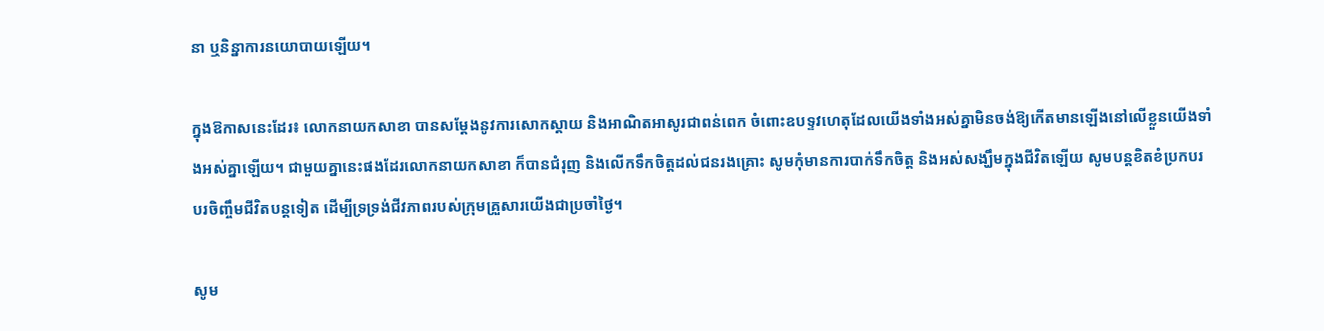នា ឬនិន្នាការនយោបាយឡើយ។

ក្នុងឱកាសនេះដែរ៖ លោកនាយកសាខា បានសម្ដែងនូវការសោកស្ដាយ និងអាណិតអាសូរជាពន់ពេក ចំពោះឧបទ្ទវហេតុដែលយើងទាំងអស់គ្នាមិនចង់ឱ្យកើតមានឡើងនៅលើខ្លួនយើងទាំងអស់គ្នាឡើយ។ ជាមួយគ្នានេះផងដែរលោកនាយកសាខា ក៏បានជំរុញ និងលើកទឹកចិត្តដល់ជនរងគ្រោះ សូមកុំមានការបាក់ទឹកចិត្ត និងអស់សង្ឃឹមក្នុងជីវិតឡើយ សូមបន្តខិតខំប្រកបរបរចិញ្ចឹមជីវិតបន្តទៀត ដើម្បីទ្រទ្រង់ជីវភាពរបស់ក្រុមគ្រួសារយើងជាប្រចាំថ្ងៃ។

សូម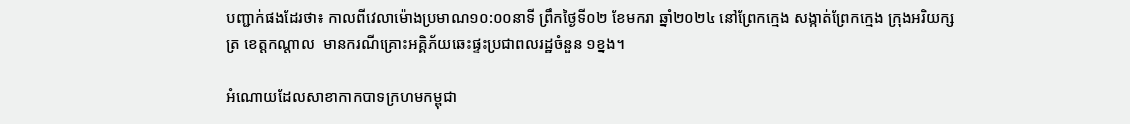បញ្ជាក់ផងដែរថា៖ កាលពីវេលាម៉ោងប្រមាណ១០:០០នាទី ព្រឹកថ្ងៃទី០២ ខែមករា ឆ្នាំ២០២៤ នៅព្រែកក្មេង សង្កាត់ព្រែកក្មេង ក្រុងអរិយក្សត្រ ខេត្តកណ្តាល  មានករណីគ្រោះអគ្គិភ័យឆេះផ្ទះប្រជាពលរដ្ឋចំនួន ១ខ្នង។

អំណោយដែលសាខាកាកបាទក្រហមកម្ពុជា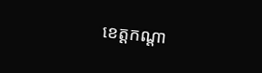ខេត្តកណ្ដា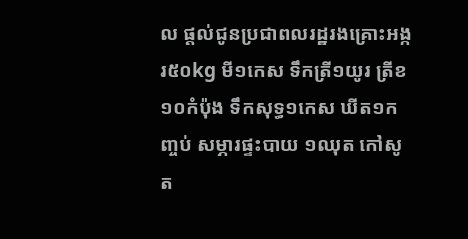ល ផ្ដល់ជូនប្រជាពលរដ្ឋរងគ្រោះអង្ករ៥០kg មី១កេស ទឹកត្រី១យូរ ត្រីខ១០កំប៉ុង ទឹកសុទ្ធ១កេស ឃីត១កញ្ចប់ សម្ភារផ្ទះបាយ ១ឈុត កៅសូត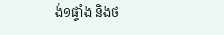ង់១ផ្ទាំង និងថ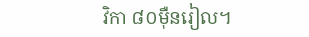វិកា ៨០ម៉ឺនរៀល។